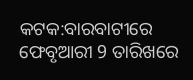କଟକ:ବାରବାଟୀରେ ଫେବୃଆରୀ 9 ତାରିଖରେ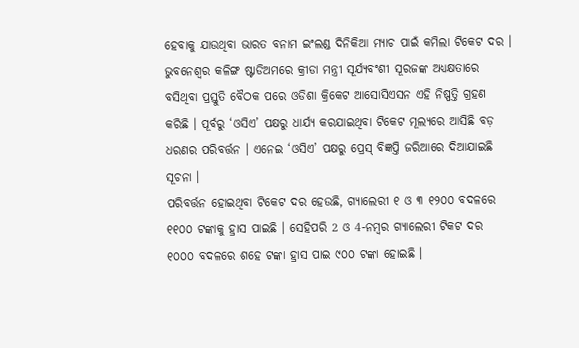ହେବାକୁ ଯାଉଥିବା ଭାରତ ବନାମ ଇଂଲଣ୍ଡ ଦିନିକିଆ ମ୍ୟାଚ ପାଇଁ କମିଲା ଟିକେଟ ଦର । ଭୁବନେଶ୍ୱର କଳିଙ୍ଗ ଷ୍ଟାଡିଅମରେ କ୍ରୀଡା ମନ୍ତ୍ରୀ ସୂର୍ଯ୍ୟବଂଶୀ ସୂରଜଙ୍କ ଅଧ୍ୟକ୍ଷତାରେ ବସିଥିବା ପ୍ରସ୍ତୁତି ବୈଠକ ପରେ ଓଡିଶା କ୍ରିକେଟ ଆସୋସିଏସନ ଏହି ନିଷ୍ପତ୍ତି ଗ୍ରହଣ କରିଛି । ପୂର୍ବରୁ ‘ଓସିଏ’ ପକ୍ଷରୁ ଧାର୍ଯ୍ୟ କରଯାଇଥିବା ଟିକେଟ ମୂଲ୍ୟରେ ଆସିଛି ବଡ଼ ଧରଣର ପରିବର୍ତ୍ତନ । ଏନେଇ ‘ଓସିଏ’ ପକ୍ଷରୁ ପ୍ରେସ୍ ବିଜ୍ଞପ୍ତି ଜରିଆରେ ଦିଆଯାଇଛି ସୂଚନା ।
ପରିବର୍ତ୍ତନ ହୋଇଥିବା ଟିକେଟ ଦର ହେଉଛି, ଗ୍ୟାଲେରୀ ୧ ଓ ୩ ୧୨୦୦ ବଦଳରେ ୧୧୦୦ ଟଙ୍କାକୁ ହ୍ରାସ ପାଇଛି । ସେହିପରି 2 ଓ 4-ନମ୍ବର ଗ୍ୟାଲେରୀ ଟିକଟ ଦର ୧୦୦୦ ବଦଳରେ ଶହେ ଟଙ୍କା ହ୍ରାସ ପାଇ ୯୦୦ ଟଙ୍କା ହୋଇଛି ।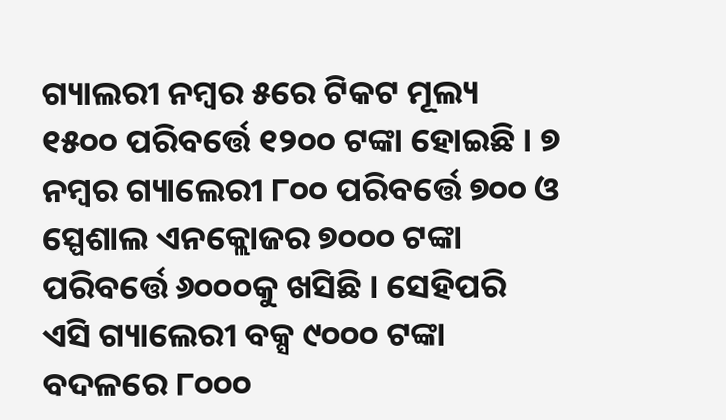ଗ୍ୟାଲରୀ ନମ୍ବର ୫ରେ ଟିକଟ ମୂଲ୍ୟ ୧୫୦୦ ପରିବର୍ତ୍ତେ ୧୨୦୦ ଟଙ୍କା ହୋଇଛି । ୭ ନମ୍ବର ଗ୍ୟାଲେରୀ ୮୦୦ ପରିବର୍ତ୍ତେ ୭୦୦ ଓ ସ୍ପେଶାଲ ଏନକ୍ଲୋଜର ୭୦୦୦ ଟଙ୍କା ପରିବର୍ତ୍ତେ ୬୦୦୦କୁ ଖସିଛି । ସେହିପରି ଏସି ଗ୍ୟାଲେରୀ ବକ୍ସ ୯୦୦୦ ଟଙ୍କା ବଦଳରେ ୮୦୦୦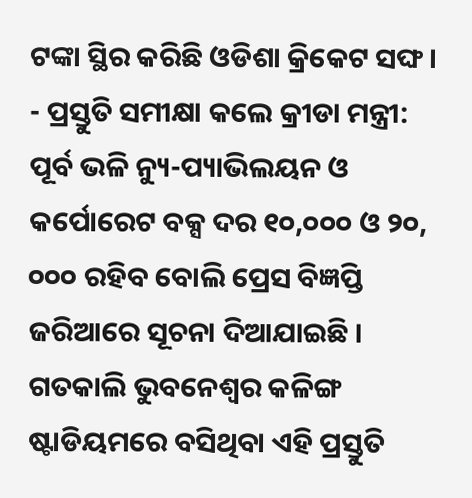ଟଙ୍କା ସ୍ଥିର କରିଛି ଓଡିଶା କ୍ରିକେଟ ସଙ୍ଘ ।
- ପ୍ରସ୍ତୁତି ସମୀକ୍ଷା କଲେ କ୍ରୀଡା ମନ୍ତ୍ରୀ:
ପୂର୍ବ ଭଳି ନ୍ୟୁ-ପ୍ୟାଭିଲୟନ ଓ କର୍ପୋରେଟ ବକ୍ସ ଦର ୧୦,୦୦୦ ଓ ୨୦, ୦୦୦ ରହିବ ବୋଲି ପ୍ରେସ ବିଜ୍ଞପ୍ତି ଜରିଆରେ ସୂଚନା ଦିଆଯାଇଛି । ଗତକାଲି ଭୁବନେଶ୍ୱର କଳିଙ୍ଗ ଷ୍ଟାଡିୟମରେ ବସିଥିବା ଏହି ପ୍ରସ୍ତୁତି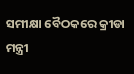ସମୀକ୍ଷା ବୈଠକରେ କ୍ରୀଡା ମନ୍ତ୍ରୀ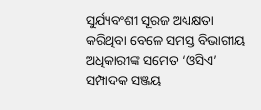ସୁର୍ଯ୍ୟବଂଶୀ ସୂରଜ ଅଧ୍ୟକ୍ଷତା କରିଥିବା ବେଳେ ସମସ୍ତ ବିଭାଗୀୟ ଅଧିକାରୀଙ୍କ ସମେତ ‘ଓସିଏ’ ସମ୍ପାଦକ ସଞ୍ଜୟ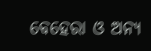ବେହେରା ଓ ଅନ୍ୟ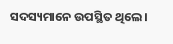ସଦସ୍ୟମାନେ ଉପସ୍ଥିତ ଥିଲେ ।